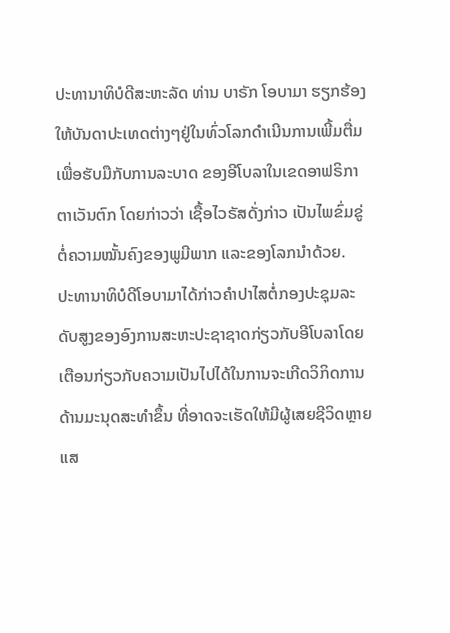ປະທານາທິບໍດີສະຫະລັດ ທ່ານ ບາຣັກ ໂອບາມາ ຮຽກຮ້ອງ
ໃຫ້ບັນດາປະເທດຕ່າງໆຢູ່ໃນທົ່ວໂລກດຳເນີນການເພີ້ມຕື່ມ
ເພື່ອຮັບມືກັບການລະບາດ ຂອງອີໂບລາໃນເຂດອາຟຣິກາ
ຕາເວັນຕົກ ໂດຍກ່າວວ່າ ເຊື້ອໄວຣັສດັ່ງກ່າວ ເປັນໄພຂົ່ມຂູ່
ຕໍ່ຄວາມໝັ້ນຄົງຂອງພູມີພາກ ແລະຂອງໂລກນຳດ້ວຍ.
ປະທານາທິບໍດີໂອບາມາໄດ້ກ່າວຄຳປາໄສຕໍ່ກອງປະຊຸມລະ
ດັບສູງຂອງອົງການສະຫະປະຊາຊາດກ່ຽວກັບອີໂບລາໂດຍ
ເຕືອນກ່ຽວກັບຄວາມເປັນໄປໄດ້ໃນການຈະເກີດວິກິດການ
ດ້ານມະນຸດສະທຳຂຶ້ນ ທີ່ອາດຈະເຮັດໃຫ້ມີຜູ້ເສຍຊີວິດຫຼາຍ
ແສ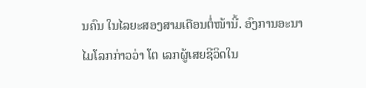ນຄົນ ໃນໄລຍະສອງສາມເດືອນຕໍ່ໜ້ານີ້. ອົງການອະນາ
ໄມໂລກກ່າວວ່າ ໂຕ ເລກຜູ້ເສຍຊີວິດໃນ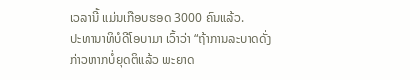ເວລານີ້ ແມ່ນເກືອບຮອດ 3000 ຄົນແລ້ວ.
ປະທານາທິບໍດີໂອບາມາ ເວົ້າວ່າ “ຖ້າການລະບາດດັ່ງກ່າວຫາກບໍ່ຍຸດຕິແລ້ວ ພະຍາດ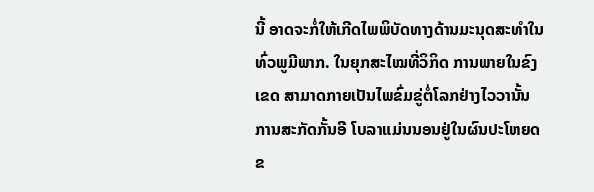ນີ້ ອາດຈະກໍ່ໃຫ້ເກີດໄພພິບັດທາງດ້ານມະນຸດສະທຳໃນທົ່ວພູມີພາກ. ໃນຍຸກສະໄໝທີ່ວິກິດ ການພາຍໃນຂົງເຂດ ສາມາດກາຍເປັນໄພຂົ່ມຂູ່ຕໍ່ໂລກຢ່າງໄວວານັ້ນ ການສະກັດກັ້ນອີ ໂບລາແມ່ນນອນຢູ່ໃນຜົນປະໂຫຍດຂ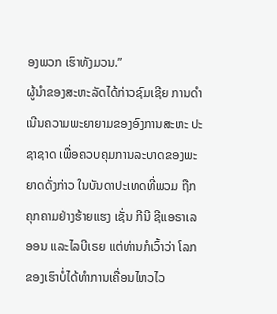ອງພວກ ເຮົາທັງມວນ.”
ຜູ້ນຳຂອງສະຫະລັດໄດ້ກ່າວຊົມເຊີຍ ການດຳເນີນຄວາມພະຍາຍາມຂອງອົງການສະຫະ ປະຊາຊາດ ເພື່ອຄວບຄຸມການລະບາດຂອງພະຍາດດັ່ງກ່າວ ໃນບັນດາປະເທດທີ່ພວມ ຖືກຄຸກຄາມຢ່າງຮ້າຍແຮງ ເຊັ່ນ ກີນີ ຊີແອຣາເລອອນ ແລະໄລບີເຣຍ ແຕ່ທ່ານກໍເວົ້າວ່າ ໂລກຂອງເຮົາບໍ່ໄດ້ທຳການເຄື່ອນໄຫວໄວ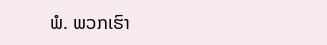ພໍ. ພວກເຮົາ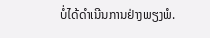ບໍ່ໄດ້ດຳເນີນການຢ່າງພຽງພໍ.